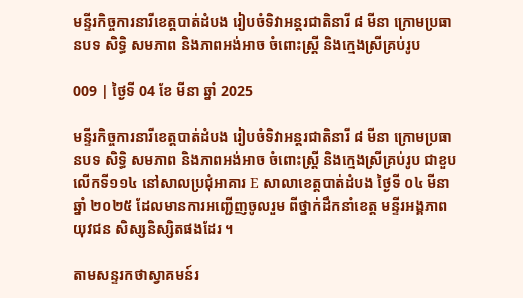មន្ទីរកិច្ចការនារីខេត្តបាត់ដំបង រៀបចំទិវាអន្តរជាតិនារី ៨ មីនា ក្រោមប្រធានបទ សិទ្ធិ សមភាព និងភាពអង់អាច ចំពោះស្រ្តី និងក្មេងស្រីគ្រប់រូប

009 | ថ្ងៃទី 04 ខែ មីនា ឆ្នាំ 2025

មន្ទីរកិច្ចការនារីខេត្តបាត់ដំបង រៀបចំទិវាអន្តរជាតិនារី ៨ មីនា ក្រោមប្រធានបទ សិទ្ធិ សមភាព និងភាពអង់អាច ចំពោះស្រ្តី និងក្មេងស្រីគ្រប់រូប ជាខួបលើកទី១១៤ នៅសាលប្រជុំអាគារ E សាលាខេត្តបាត់ដំបង ថ្ងៃទី ០៤ មីនា ឆ្នាំ ២០២៥ ដែលមានការអញ្ជើញចូលរួម ពីថ្នាក់ដឹកនាំខេត្ត មន្ទីរអង្គភាព យុវជន សិស្សនិស្សិតផងដែរ ។

តាមសន្ទរកថាស្វាគមន៍រ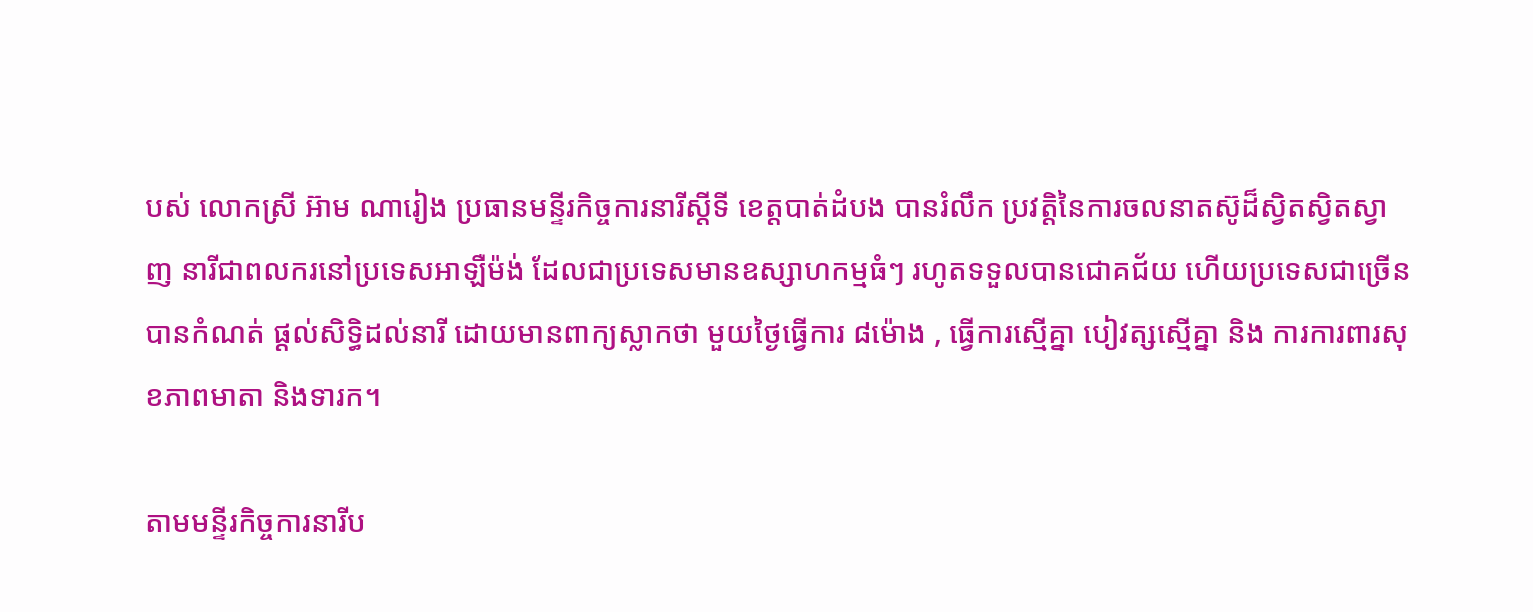បស់ លោកស្រី អ៊ាម ណារៀង ប្រធានមន្ទីរកិច្ចការនារីស្តីទី ខេត្តបាត់ដំបង បានរំលឹក ប្រវត្តិនៃការចលនាតស៊ូដ៏ស្វិតស្វិតស្វាញ នារីជាពលករនៅប្រទេសអាឡឺម៉ង់ ដែលជាប្រទេសមានឧស្សាហកម្មធំៗ រហូតទទួលបានជោគជ័យ ហើយប្រទេសជាច្រើនបានកំណត់ ផ្តល់សិទ្ធិដល់នារី ដោយមានពាក្យស្លាកថា មួយថ្ងៃធ្វើការ ៨ម៉ោង , ធ្វើការស្មើគ្នា បៀវត្សស្មើគ្នា និង ការការពារសុខភាពមាតា និងទារក។

តាមមន្ទីរកិច្ចការនារីប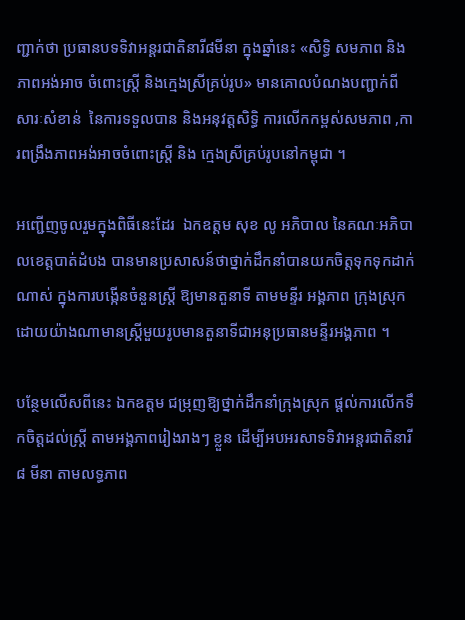ញ្ជាក់ថា ប្រធានបទទិវាអន្តរជាតិនារី៨មីនា ក្នុងឆ្នាំនេះ «សិទ្ធិ សមភាព និងភាពអង់អាច ចំពោះស្រ្តី និងក្មេងស្រីគ្រប់រូប» មានគោលបំណងបញ្ជាក់ពីសារៈសំខាន់  នៃការទទួលបាន និងអនុវត្តសិទ្ធិ ការលើកកម្ពស់សមភាព ,ការពង្រឹងភាពអង់អាចចំពោះស្រ្តី និង ក្មេងស្រីគ្រប់រូបនៅកម្ពុជា ។

អញ្ជើញចូលរួមក្នុងពិធីនេះដែរ  ឯកឧត្តម សុខ លូ អភិបាល នៃគណៈអភិបាលខេត្តបាត់ដំបង បានមានប្រសាសន៍ថាថ្នាក់ដឹកនាំបានយកចិត្តទុកទុកដាក់ណាស់ ក្នុងការបង្កើនចំនួនស្រ្តី ឱ្យមានតួនាទី តាមមន្ទីរ អង្គភាព ក្រុងស្រុក  ដោយយ៉ាងណាមានស្រ្តីមួយរូបមានតួនាទីជាអនុប្រធានមន្ទីរអង្គភាព ។

បន្ថែមលើសពីនេះ ឯកឧត្តម ជម្រុញឱ្យថ្នាក់ដឹកនាំក្រុងស្រុក ផ្តល់ការលើកទឹកចិត្តដល់ស្រ្តី តាមអង្គភាពរៀងរាងៗ ខ្លួន ដើម្បីអបអរសាទទិវាអន្តរជាតិនារី ៨ មីនា តាមលទ្ធភាព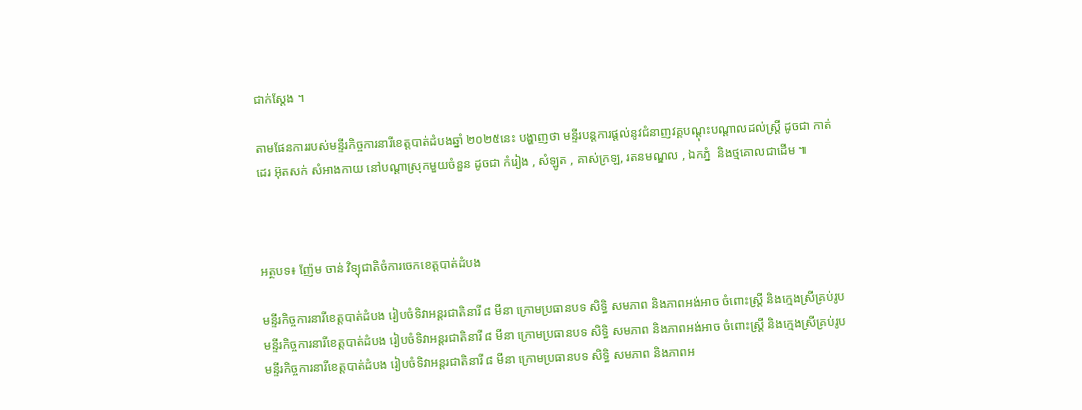ជាក់ស្តែង ។

តាមផែនការរបស់មន្ទីរកិច្ចការនារីខេត្តបាត់ដំបងឆ្នាំ ២០២៥នេះ បង្ហាញថា មន្ទីរបន្តការផ្តល់នូវជំនាញវគ្គបណ្តុះបណ្តាលដល់ស្រ្តី ដូចជា កាត់ដេរ អ៊ុតសក់ សំអាងកាយ នៅបណ្តាស្រុកមួយចំនួន ដូចជា កំរៀង , សំឡូត , គាស់ក្រឡ, រតនមណ្ឌល , ឯកភ្នំ  និងថ្មគោលជាដើម ៕



អត្ថបទ៖ ញ៉ែម ចាន់ វិទ្យុជាតិចំការចេកខេត្តបាត់ដំបង

មន្ទីរកិច្ចការនារីខេត្តបាត់ដំបង រៀបចំទិវាអន្តរជាតិនារី ៨ មីនា ក្រោមប្រធានបទ សិទ្ធិ សមភាព និងភាពអង់អាច ចំពោះស្រ្តី និងក្មេងស្រីគ្រប់រូប
មន្ទីរកិច្ចការនារីខេត្តបាត់ដំបង រៀបចំទិវាអន្តរជាតិនារី ៨ មីនា ក្រោមប្រធានបទ សិទ្ធិ សមភាព និងភាពអង់អាច ចំពោះស្រ្តី និងក្មេងស្រីគ្រប់រូប
មន្ទីរកិច្ចការនារីខេត្តបាត់ដំបង រៀបចំទិវាអន្តរជាតិនារី ៨ មីនា ក្រោមប្រធានបទ សិទ្ធិ សមភាព និងភាពអ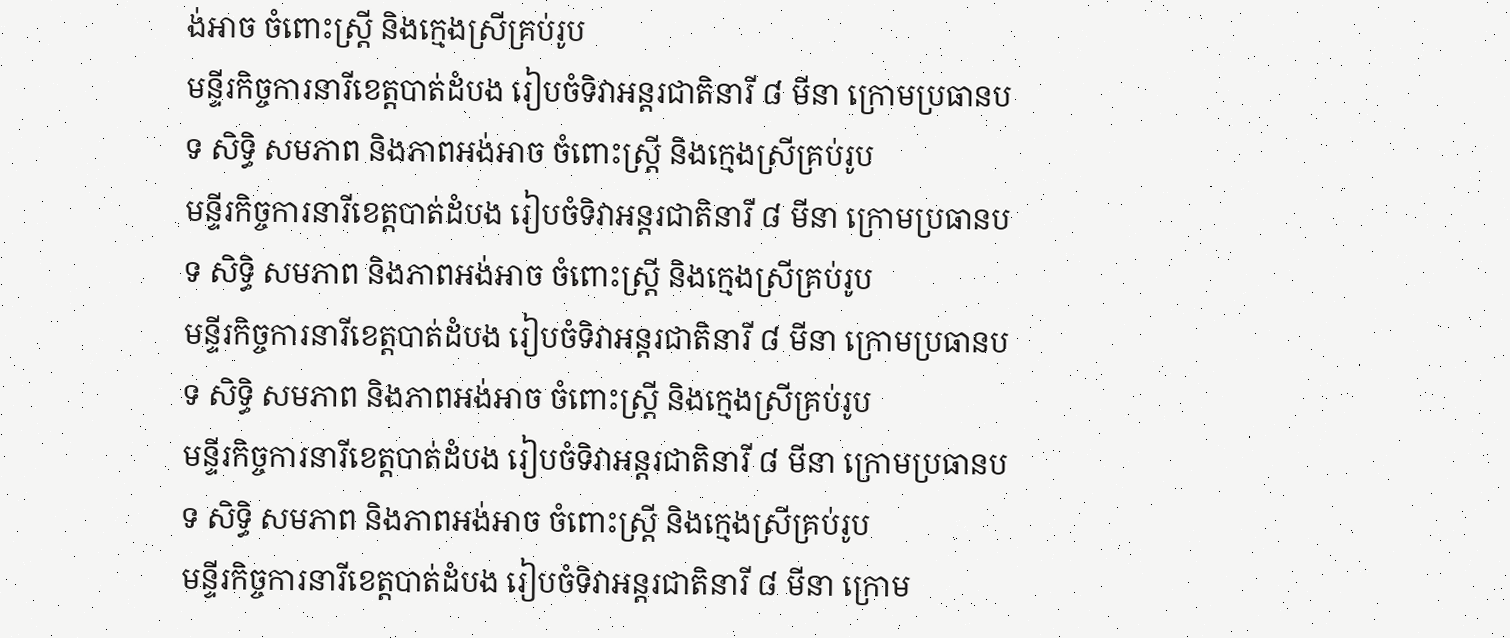ង់អាច ចំពោះស្រ្តី និងក្មេងស្រីគ្រប់រូប
មន្ទីរកិច្ចការនារីខេត្តបាត់ដំបង រៀបចំទិវាអន្តរជាតិនារី ៨ មីនា ក្រោមប្រធានបទ សិទ្ធិ សមភាព និងភាពអង់អាច ចំពោះស្រ្តី និងក្មេងស្រីគ្រប់រូប
មន្ទីរកិច្ចការនារីខេត្តបាត់ដំបង រៀបចំទិវាអន្តរជាតិនារី ៨ មីនា ក្រោមប្រធានបទ សិទ្ធិ សមភាព និងភាពអង់អាច ចំពោះស្រ្តី និងក្មេងស្រីគ្រប់រូប
មន្ទីរកិច្ចការនារីខេត្តបាត់ដំបង រៀបចំទិវាអន្តរជាតិនារី ៨ មីនា ក្រោមប្រធានបទ សិទ្ធិ សមភាព និងភាពអង់អាច ចំពោះស្រ្តី និងក្មេងស្រីគ្រប់រូប
មន្ទីរកិច្ចការនារីខេត្តបាត់ដំបង រៀបចំទិវាអន្តរជាតិនារី ៨ មីនា ក្រោមប្រធានបទ សិទ្ធិ សមភាព និងភាពអង់អាច ចំពោះស្រ្តី និងក្មេងស្រីគ្រប់រូប
មន្ទីរកិច្ចការនារីខេត្តបាត់ដំបង រៀបចំទិវាអន្តរជាតិនារី ៨ មីនា ក្រោម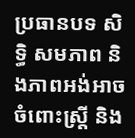ប្រធានបទ សិទ្ធិ សមភាព និងភាពអង់អាច ចំពោះស្រ្តី និង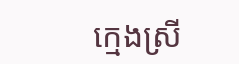ក្មេងស្រី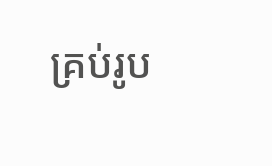គ្រប់រូប